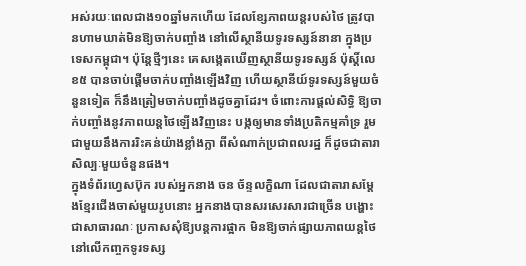អស់រយៈពេលជាង១០ឆ្នាំមកហើយ ដែលខ្សែភាពយន្តរបស់ថៃ ត្រូវបានហាមឃាត់មិនឱ្យចាក់បញ្ចាំង នៅលើស្ថានីយទូរទស្សន៍នានា ក្នុងប្រទេសកម្ពុជា។ ប៉ុន្តែថ្មីៗនេះ គេសង្កេតឃើញស្ថានីយទូរទស្សន៍ ប៉ុស្ដិ៍លេខ៥ បានចាប់ផ្ដើមចាក់បញ្ចាំងឡើងវិញ ហើយស្ថានីយ៍ទូរទស្សន៍មួយចំនួនទៀត ក៏នឹងត្រៀមចាក់បញ្ចាំងដូចគ្នាដែរ។ ចំពោះការផ្តល់សិទ្ធិ ឱ្យចាក់បញ្ចាំងនូវភាពយន្តថៃឡើងវិញនេះ បង្កឲ្យមានទាំងប្រតិកម្មគាំទ្រ រួមជាមួយនឹងការរិះគន់យ៉ាងខ្លាំងក្លា ពីសំណាក់ប្រជាពលរដ្ឋ ក៏ដូចជាតារាសិល្បៈមួយចំនួនផង។
ក្នុងទំព័រហ្វេសប៊ុក របស់អ្នកនាង ចន ច័ន្ទលក្ខិណា ដែលជាតារាសម្តែងខ្មែរជើងចាស់មួយរូបនោះ អ្នកនាងបានសរសេរសារជាច្រើន បង្ហោះជាសាធារណៈ ប្រកាសសុំឱ្យបន្តការផ្អាក មិនឱ្យចាក់ផ្សាយភាពយន្តថៃ នៅលើកញ្ចកទូរទស្ស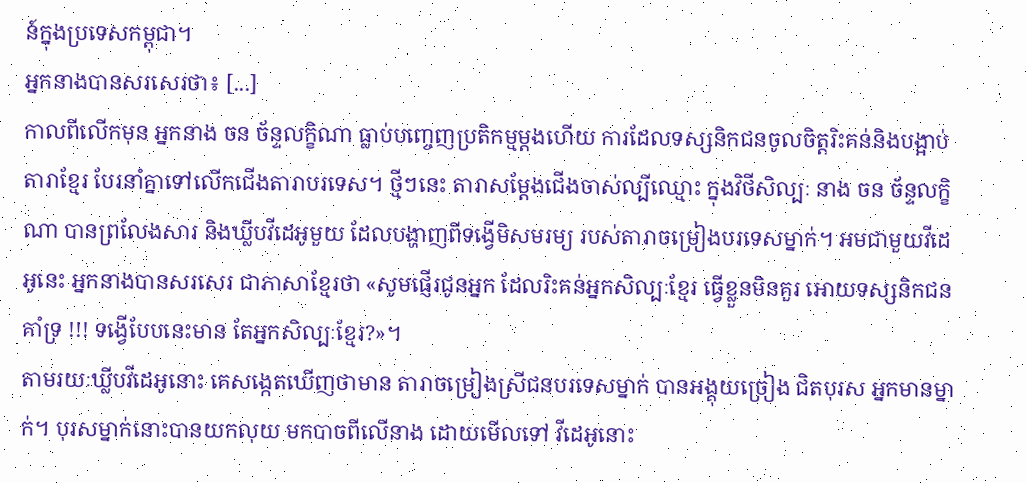ន៍ក្នុងប្រទេសកម្ពុជា។
អ្នកនាងបានសរសេរថា៖ [...]
កាលពីលើកមុន អ្នកនាង ចន ច័ន្ទលក្ខិណា ធ្លាប់បញ្ចេញប្រតិកម្មម្តងហើយ ការដែលទស្សនិកជនចូលចិត្តរិះគន់និងបង្អាប់តារាខ្មែរ បែរនាំគ្នាទៅលើកជើងតារាបរទេស។ ថ្មីៗនេះ តារាសម្តែងជើងចាស់ល្បីឈ្មោះ ក្នុងវិថីសិល្បៈ នាង ចន ច័ន្ទលក្ខិណា បានព្រលែងសារ និងឃ្លីបវីដេអូមួយ ដែលបង្ហាញពីទង្វើមិសមរម្យ របស់តារាចម្រៀងបរទេសម្នាក់។ អមជាមួយវីដេអូនេះ អ្នកនាងបានសរសេរ ជាភាសាខ្មែរថា «សូមផ្ញើរជូនអ្នក ដែលរិះគន់អ្នកសិល្បៈខ្មែរ ធ្វើខ្លួនមិនគួរ អោយទស្សនិកជនគាំទ្រ !!! ទង្វើបែបនេះមាន តែអ្នកសិល្បៈខ្មែរ?»។
តាមរយៈឃ្លីបវីដេអូនោះ គេសង្កេតឃើញថាមាន តារាចម្រៀងស្រីជនបរទេសម្នាក់ បានអង្គុយច្រៀង ជិតបុរស អ្នកមានម្នាក់។ បុរសម្នាក់នោះបានយកលុយ មកបាចពីលើនាង ដោយមើលទៅ វីដេអូនោះ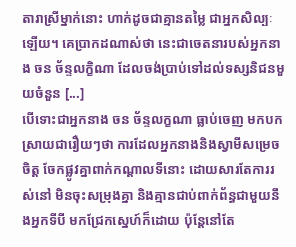តារាស្រីម្នាក់នោះ ហាក់ដូចជាគ្មានតម្លៃ ជាអ្នកសិល្បៈឡើយ។ គេប្រាកដណាស់ថា នេះជាចេតនារបស់អ្នកនាង ចន ច័ន្ទលក្ខិណា ដែលចង់ប្រាប់ទៅដល់ទស្សនិជនមួយចំនួន [...]
បើទោះជាអ្នកនាង ចន ច័ន្ទលក្ខណា ធ្លាប់ចេញ មកបកស្រាយជារឿយៗថា ការដែលអ្នកនាងនិងស្វាមីសម្រេចចិត្ត ចែកផ្លូវគ្នាពាក់កណ្តាលទីនោះ ដោយសារតែការរស់នៅ មិនចុះសម្រុងគ្នា និងគ្មានជាប់ពាក់ព័ន្ធជាមួយនឹងអ្នកទីបី មកជ្រែកស្នេហ៍ក៏ដោយ ប៉ុន្តែនៅតែ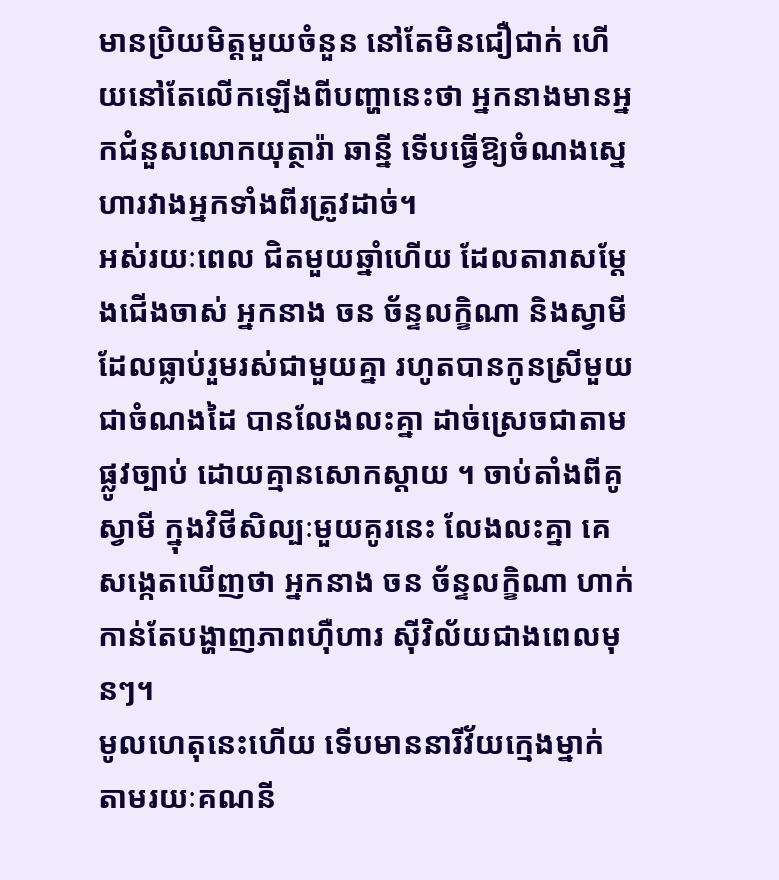មានប្រិយមិត្តមួយចំនួន នៅតែមិនជឿជាក់ ហើយនៅតែលើកឡើងពីបញ្ហានេះថា អ្នកនាងមានអ្នកជំនួសលោកយុត្ថារ៉ា ឆាន្នី ទើបធ្វើឱ្យចំណងស្នេហារវាងអ្នកទាំងពីរត្រូវដាច់។
អស់រយៈពេល ជិតមួយឆ្នាំហើយ ដែលតារាសម្តែងជើងចាស់ អ្នកនាង ចន ច័ន្ទលក្ខិណា និងស្វាមីដែលធ្លាប់រួមរស់ជាមួយគ្នា រហូតបានកូនស្រីមួយជាចំណងដៃ បានលែងលះគ្នា ដាច់ស្រេចជាតាមផ្លូវច្បាប់ ដោយគ្មានសោកស្តាយ ។ ចាប់តាំងពីគូស្វាមី ក្នុងវិថីសិល្បៈមួយគូរនេះ លែងលះគ្នា គេសង្កេតឃើញថា អ្នកនាង ចន ច័ន្ទលក្ខិណា ហាក់កាន់តែបង្ហាញភាពហ៊ឺហារ ស៊ីវិល័យជាងពេលមុនៗ។
មូលហេតុនេះហើយ ទើបមាននារីវ័យក្មេងម្នាក់ តាមរយៈគណនី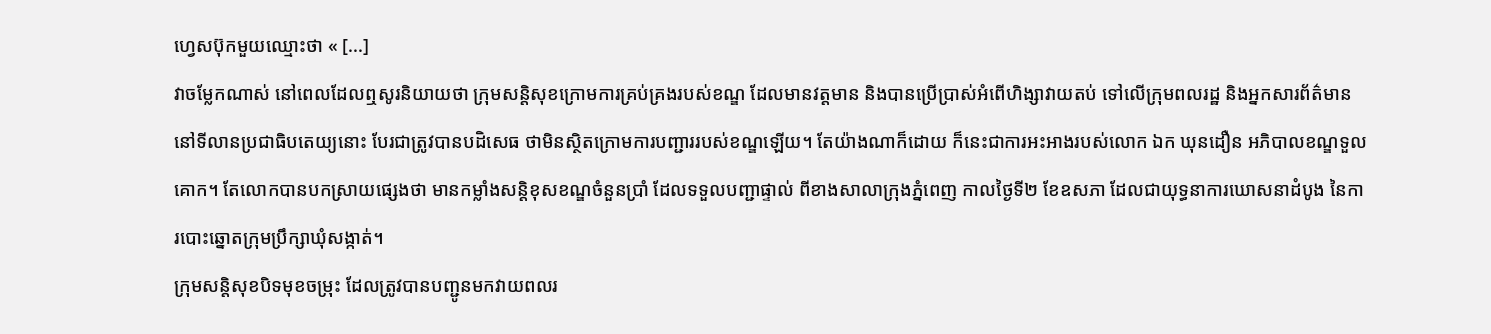ហ្វេសប៊ុកមួយឈ្មោះថា « [...]
វាចម្លែកណាស់ នៅពេលដែលឮសូរនិយាយថា ក្រុមសន្តិសុខក្រោមការគ្រប់គ្រងរបស់ខណ្ឌ ដែលមានវត្តមាន និងបានប្រើប្រាស់អំពើហិង្សាវាយតប់ ទៅលើក្រុមពលរដ្ឋ និងអ្នកសារព័ត៌មាននៅទីលានប្រជាធិបតេយ្យនោះ បែរជាត្រូវបានបដិសេធ ថាមិនស្ថិតក្រោមការបញ្ជាររបស់ខណ្ឌឡើយ។ តែយ៉ាងណាក៏ដោយ ក៏នេះជាការអះអាងរបស់លោក ឯក ឃុនដឿន អភិបាលខណ្ឌទួលគោក។ តែលោកបានបកស្រាយផ្សេងថា មានកម្លាំងសន្តិខុសខណ្ឌចំនួនប្រាំ ដែលទទួលបញ្ជាផ្ទាល់ ពីខាងសាលាក្រុងភ្នំពេញ កាលថ្ងៃទី២ ខែឧសភា ដែលជាយុទ្ធនាការឃោសនាដំបូង នៃការបោះឆ្នោតក្រុមប្រឹក្សាឃុំសង្កាត់។
ក្រុមសន្តិសុខបិទមុខចម្រុះ ដែលត្រូវបានបញ្ជូនមកវាយពលរ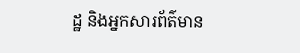ដ្ឋ និងអ្នកសារព័ត៌មាន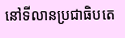នៅទីលានប្រជាធិបតេ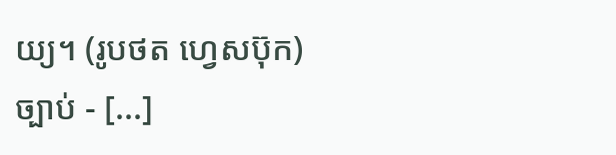យ្យ។ (រូបថត ហ្វេសប៊ុក)
ច្បាប់ - [...]